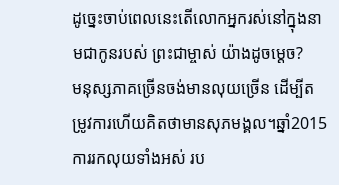ដូច្នេះចាប់ពេលនេះតើលោកអ្នករស់នៅក្នុងនាមជាកូនរបស់ ព្រះជាម្ចាស់ យ៉ាងដូចម្ដេច?
មនុស្សភាគច្រើនចង់មានលុយច្រើន ដើម្បីតម្រូវការហើយគិតថាមានសុភមង្គល។ឆ្នាំ2015 ការរកលុយទាំងអស់ រប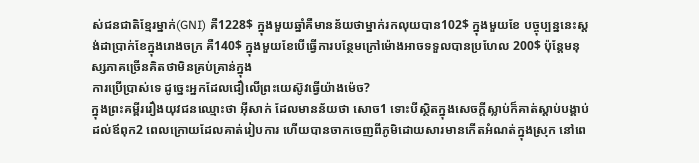ស់ជនជាតិខ្មែរម្នាក់(GNI) គឺ1228$ ក្នុងមួយឆ្នាំគឺមានន័យថាម្នាក់រកលុយបាន102$ ក្នុងមួយខែ បច្ចុប្បន្ននេះស្តង់ដាប្រាក់ខែក្នុងរោងចក្រ គឺ140$ ក្នុងមួយខែបើធ្វើការបន្ថែមក្រៅម៉ោងអាចទទួលបានប្រហែល 200$ ប៉ុន្តែមនុស្សភាគច្រើនគិតថាមិនគ្រប់គ្រាន់ក្នុង
ការប្រើប្រាស់ទេ ដូច្នេះអ្នកដែលជឿលើព្រះយេស៊ូវធ្វើយ៉ាងម៉េច?
ក្នុងព្រះគម្ពីររឿងយុវជនឈ្មោះថា អ៊ីសាក់ ដែលមានន័យថា សោច1 ទោះបីស្ថិតក្នុងសេចក្ដីស្លាប់ក៏គាត់ស្តាប់បង្គាប់ ដល់ឪពុក2 ពេលក្រោយដែលគាត់រៀបការ ហើយបានចាកចេញពីភូមិដោយសារមានកើតអំណត់ក្នុងស្រុក នៅពេ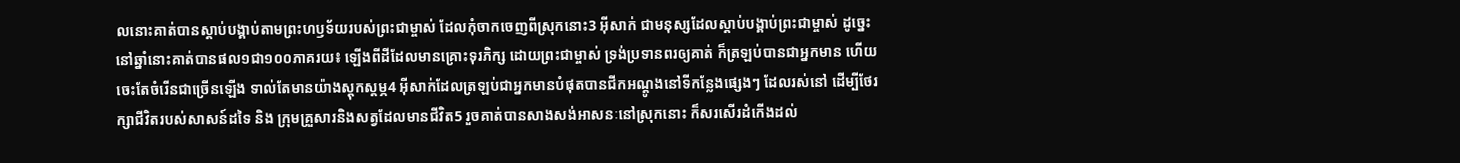លនោះគាត់បានស្តាប់បង្គាប់តាមព្រះហឫទ័យរបស់ព្រះជាម្ចាស់ ដែលកុំចាកចេញពីស្រុកនោះ3 អ៊ីសាក់ ជាមនុស្សដែលស្តាប់បង្គាប់ព្រះជាម្ចាស់ ដូច្នេះ នៅឆ្នាំនោះគាត់បានផល១ជា១០០ភាគរយ៖ ឡើងពីដីដែលមានគ្រោះទុរភិក្ស ដោយព្រះជាម្ចាស់ ទ្រង់ប្រទានពរឲ្យគាត់ ក៏ត្រឡប់បានជាអ្នកមាន ហើយចេះតែចំរើនជាច្រើនឡើង ទាល់តែមានយ៉ាងស្តុកស្តម្ភ4 អ៊ីសាក់ដែលត្រឡប់ជាអ្នកមានបំផុតបានជីកអណ្តូងនៅទីកន្លែងផ្សេងៗ ដែលរស់នៅ ដើម្បីថែរក្សាជីវិតរបស់សាសន៍ដទៃ និង ក្រុមគ្រួសារនិងសត្វដែលមានជីវិត5 រួចគាត់បានសាងសង់អាសនៈនៅស្រុកនោះ ក៏សរសើរដំកើងដល់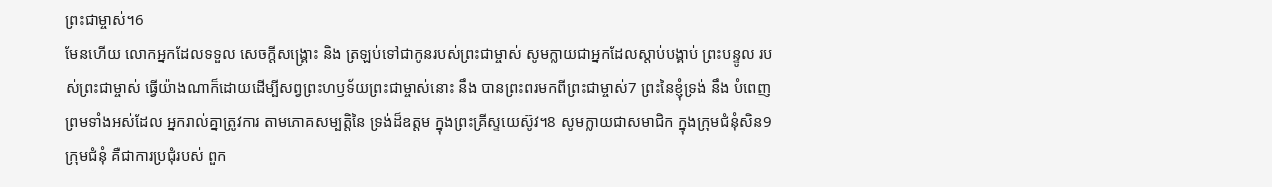ព្រះជាម្ចាស់។6
មែនហើយ លោកអ្នកដែលទទួល សេចក្ដីសង្គ្រោះ និង ត្រឡប់ទៅជាកូនរបស់ព្រះជាម្ចាស់ សូមក្លាយជាអ្នកដែលស្តាប់បង្គាប់ ព្រះបន្ទូល របស់ព្រះជាម្ចាស់ ធ្វើយ៉ាងណាក៏ដោយដើម្បីសព្វព្រះហឫទ័យព្រះជាម្ចាស់នោះ នឹង បានព្រះពរមកពីព្រះជាម្ចាស់7 ព្រះនៃខ្ញុំទ្រង់ នឹង បំពេញព្រមទាំងអស់ដែល អ្នករាល់គ្នាត្រូវការ តាមភោគសម្បត្តិនៃ ទ្រង់ដ៏ឧត្ដម ក្នុងព្រះគ្រីស្ទយេស៊ូវ។8 សូមក្លាយជាសមាជិក ក្នុងក្រុមជំនុំសិន9 ក្រុមជំនុំ គឺជាការប្រជុំរបស់ ពួក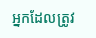អ្នកដែលត្រូវ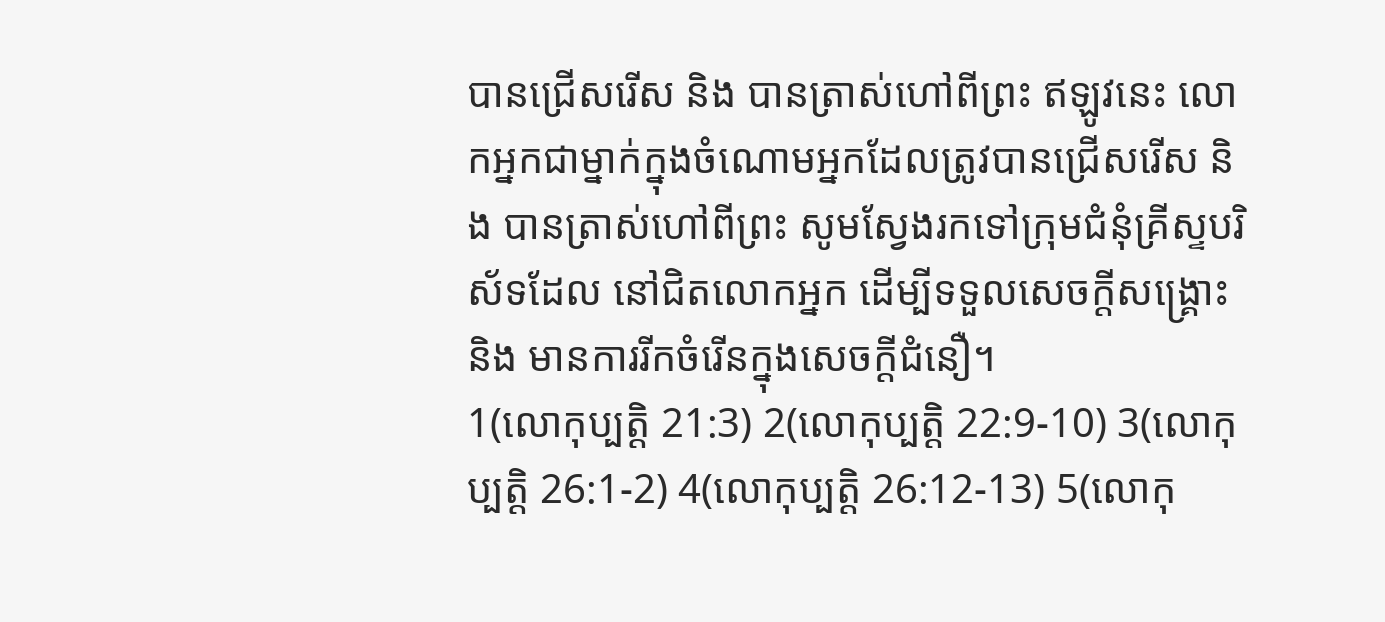បានជ្រើសរើស និង បានត្រាស់ហៅពីព្រះ ឥឡូវនេះ លោកអ្នកជាម្នាក់ក្នុងចំណោមអ្នកដែលត្រូវបានជ្រើសរើស និង បានត្រាស់ហៅពីព្រះ សូមស្វែងរកទៅក្រុមជំនុំគ្រីស្ទបរិស័ទដែល នៅជិតលោកអ្នក ដើម្បីទទួលសេចក្តីសង្គ្រោះ និង មានការរីកចំរើនក្នុងសេចក្ដីជំនឿ។
1(លោកុប្បត្ដិ 21:3) 2(លោកុប្បត្ដិ 22:9-10) 3(លោកុប្បត្ដិ 26:1-2) 4(លោកុប្បត្ដិ 26:12-13) 5(លោកុ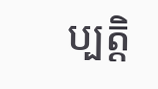ប្បត្ដិ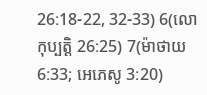26:18-22, 32-33) 6(លោកុប្បត្ដិ 26:25) 7(ម៉ាថាយ 6:33; អេភេសូ 3:20)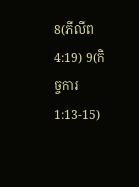8(ភីលីព 4:19) 9(កិច្ចការ 1:13-15)